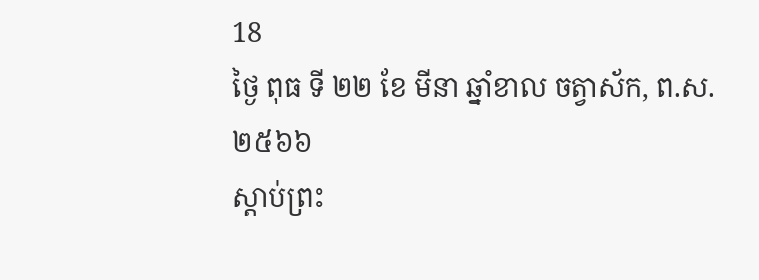18
ថ្ងៃ ពុធ ទី ២២ ខែ មីនា ឆ្នាំខាល ចត្វាស័ក, ព.ស.២៥៦៦
ស្តាប់ព្រះ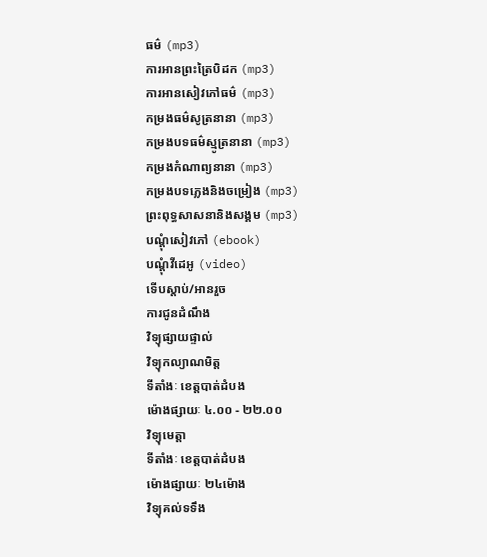ធម៌ (mp3)
ការអានព្រះត្រៃបិដក (mp3)
ការអានសៀវភៅធម៌ (mp3)
កម្រងធម៌សូត្រនានា (mp3)
កម្រងបទធម៌ស្មូត្រនានា (mp3)
កម្រងកំណាព្យនានា (mp3)
កម្រងបទភ្លេងនិងចម្រៀង (mp3)
ព្រះពុទ្ធសាសនានិងសង្គម (mp3)
បណ្តុំសៀវភៅ (ebook)
បណ្តុំវីដេអូ (video)
ទើបស្តាប់/អានរួច
ការជូនដំណឹង
វិទ្យុផ្សាយផ្ទាល់
វិទ្យុកល្យាណមិត្ត
ទីតាំងៈ ខេត្តបាត់ដំបង
ម៉ោងផ្សាយៈ ៤.០០ - ២២.០០
វិទ្យុមេត្តា
ទីតាំងៈ ខេត្តបាត់ដំបង
ម៉ោងផ្សាយៈ ២៤ម៉ោង
វិទ្យុគល់ទទឹង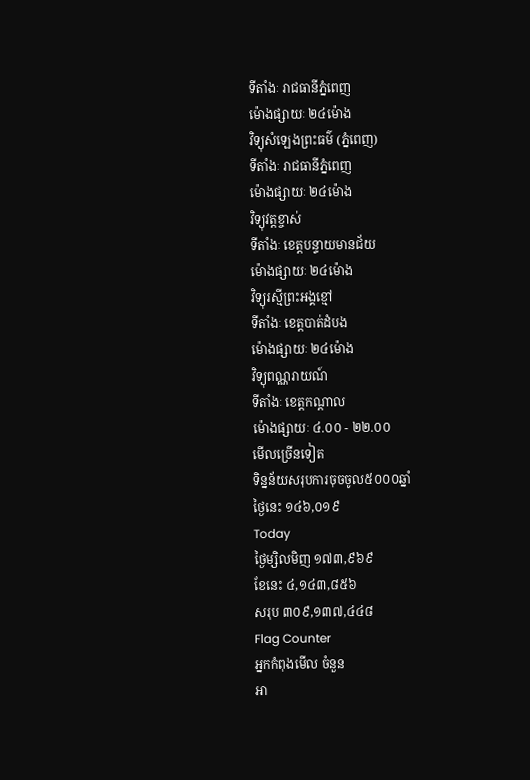ទីតាំងៈ រាជធានីភ្នំពេញ
ម៉ោងផ្សាយៈ ២៤ម៉ោង
វិទ្យុសំឡេងព្រះធម៌ (ភ្នំពេញ)
ទីតាំងៈ រាជធានីភ្នំពេញ
ម៉ោងផ្សាយៈ ២៤ម៉ោង
វិទ្យុវត្តខ្ចាស់
ទីតាំងៈ ខេត្តបន្ទាយមានជ័យ
ម៉ោងផ្សាយៈ ២៤ម៉ោង
វិទ្យុរស្មីព្រះអង្គខ្មៅ
ទីតាំងៈ ខេត្តបាត់ដំបង
ម៉ោងផ្សាយៈ ២៤ម៉ោង
វិទ្យុពណ្ណរាយណ៍
ទីតាំងៈ ខេត្តកណ្តាល
ម៉ោងផ្សាយៈ ៤.០០ - ២២.០០
មើលច្រើនទៀត
ទិន្នន័យសរុបការចុចចូល៥០០០ឆ្នាំ
ថ្ងៃនេះ ១៤៦,០១៩
Today
ថ្ងៃម្សិលមិញ ១៧៣,៩៦៩
ខែនេះ ៤,១៤៣,៨៥៦
សរុប ៣០៩,១៣៧,៤៤៨
Flag Counter
អ្នកកំពុងមើល ចំនួន
អា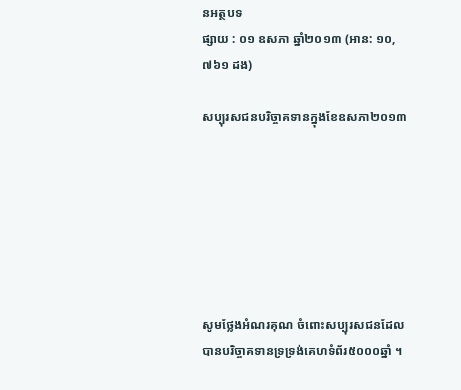នអត្ថបទ
ផ្សាយ : ០១ ឧសភា ឆ្នាំ២០១៣ (អាន: ១០,៧៦១ ដង)

សប្បុរសជនបរិច្ចាគទានក្នុងខែឧសភា២០១៣







សូមថ្លែងអំណរគុណ ចំពោះសប្បុរសជនដែលបានបរិច្ចាគទានទ្រទ្រង់គេហទំព័រ៥០០០ឆ្នាំ ។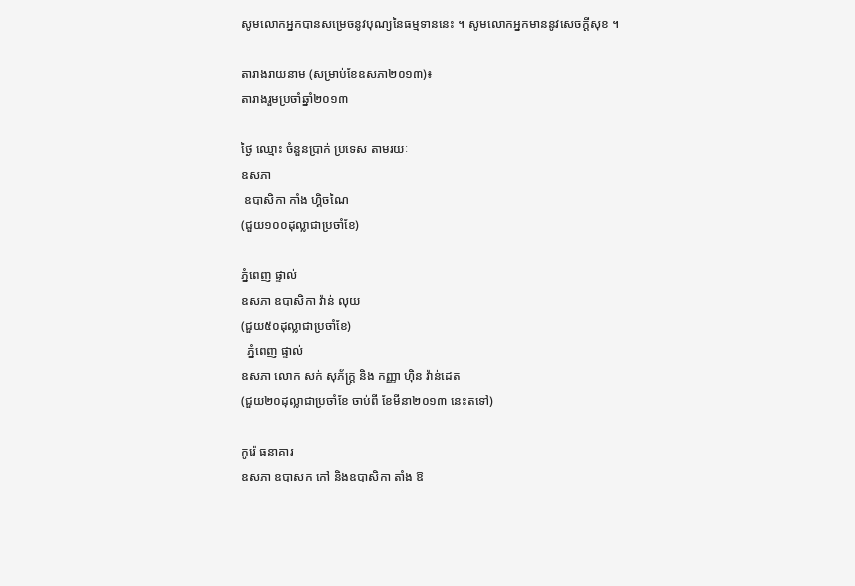សូមលោកអ្នកបានសម្រេចនូវបុណ្យនៃធម្មទាននេះ ។ សូមលោកអ្នកមាននូវសេចក្តីសុខ ។

តារាងរាយនាម (សម្រាប់ខែឧសភា២០១៣)៖
តារាងរួមប្រចាំឆ្នាំ២០១៣

ថ្ងៃ ឈ្មោះ ចំនួនប្រាក់ ប្រទេស តាមរយៈ
ឧសភា
 ឧបាសិកា កាំង ហ្គិចណៃ
(ជួយ១០០ដុល្លាជាប្រចាំខែ)

ភ្នំពេញ ផ្ទាល់
ឧសភា ឧបាសិកា វ៉ាន់ លុយ
(ជួយ៥០ដុល្លាជាប្រចាំខែ)
  ភ្នំពេញ ផ្ទាល់
ឧសភា លោក សក់ សុភ័ក្រ្ត និង កញ្ញា ហ៊ិន វ៉ាន់ដេត
(ជួយ២០ដុល្លាជាប្រចាំខែ ចាប់ពី ខែមីនា២០១៣ នេះតទៅ)

កូរ៉េ ធនាគារ
ឧសភា ឧបាសក កៅ និងឧបាសិកា តាំង ឱ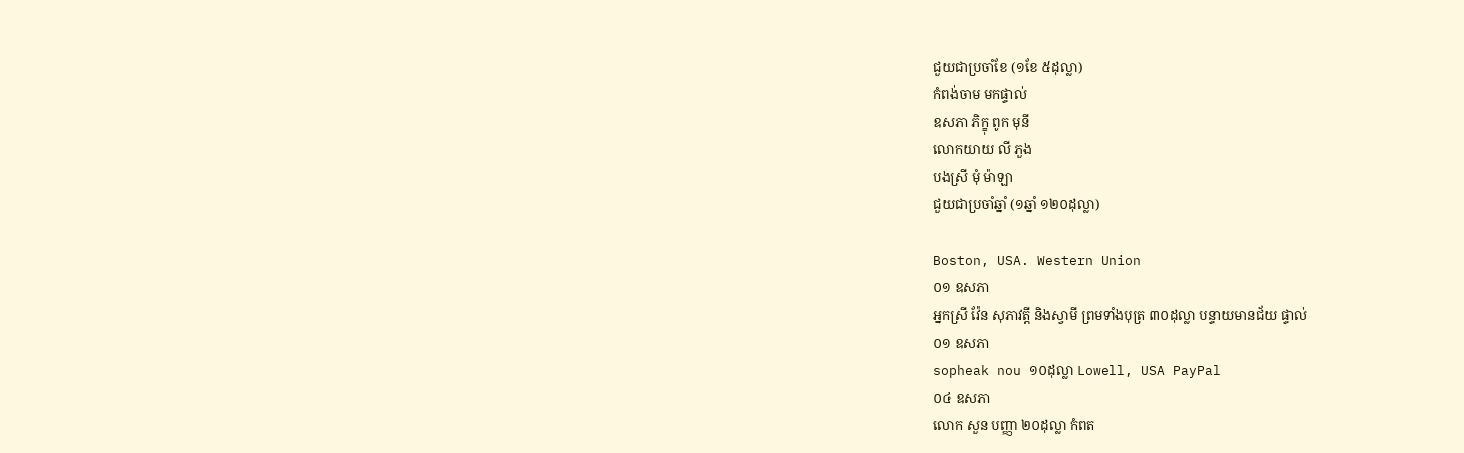ជួយជាប្រចាំខែ (១ខែ ៥ដុល្លា)
កំពង់ចាម មកផ្ទាល់
ឧសភា ភិក្ខុ ពូក មុនី
លោកយាយ លី ភួង
បងស្រី មុំ ម៉ាឡា
ជួយជាប្រចាំឆ្នាំ (១ឆ្នាំ ១២០ដុល្លា)

Boston, USA. Western Union
០១ ឧសភា
អ្នកស្រី វ៉ែន សុភាវត្តី និងស្វាមី ព្រមទាំងបុត្រ ៣០ដុល្លា បន្ទាយមានជ័យ ផ្ទាល់
០១ ឧសភា
sopheak nou ១០ដុល្លា Lowell, USA PayPal
០៤ ឧសភា
លោក សួន បញ្ញា ២០ដុល្លា កំពត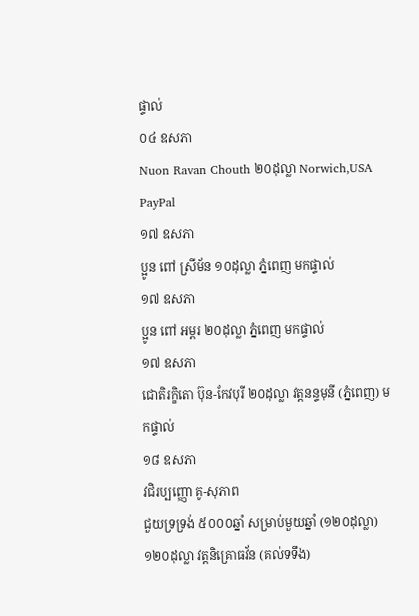ផ្ទាល់
០៤ ឧសភា
Nuon Ravan Chouth ២០ដុល្លា Norwich,USA PayPal
១៧ ឧសភា
ប្អូន ពៅ ស្រីម័ន ១០ដុល្លា ភ្នំពេញ មកផ្ទាល់
១៧ ឧសភា
ប្អូន ពៅ អម្ពរ ២០ដុល្លា ភ្នំពេញ មកផ្ទាល់
១៧ ឧសភា
ជោតិរក្ខិតោ ប៊ុន-កែវបុរី ២០ដុល្លា វត្តនន្ទមុនី (ភ្នំពេញ) មកផ្ទាល់
១៨ ឧសភា
វជិរប្បញ្ញោ គូ-សុភាព
ជួយទ្រទ្រង់ ៥០០០ឆ្នាំ សម្រាប់មួយឆ្នាំ (១២០ដុល្លា)
១២០ដុល្លា វត្តនិគ្រោធវ័ន (គល់ទទឹង)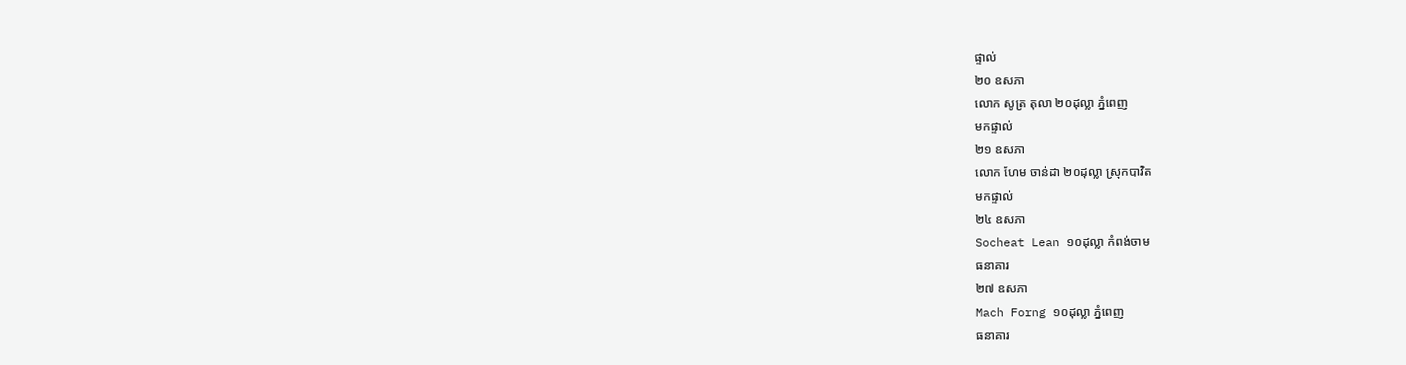ផ្ទាល់
២០ ឧសភា
លោក សូត្រ តុលា ២០ដុល្លា ភ្នំពេញ
មកផ្ទាល់
២១ ឧសភា
លោក ហែម ចាន់ដា ២០ដុល្លា ស្រុកបាវិត
មកផ្ទាល់
២៤ ឧសភា
Socheat Lean ១០ដុល្លា កំពង់ចាម
ធនាគារ
២៧ ឧសភា
Mach Forng ១០ដុល្លា ភ្នំពេញ
ធនាគារ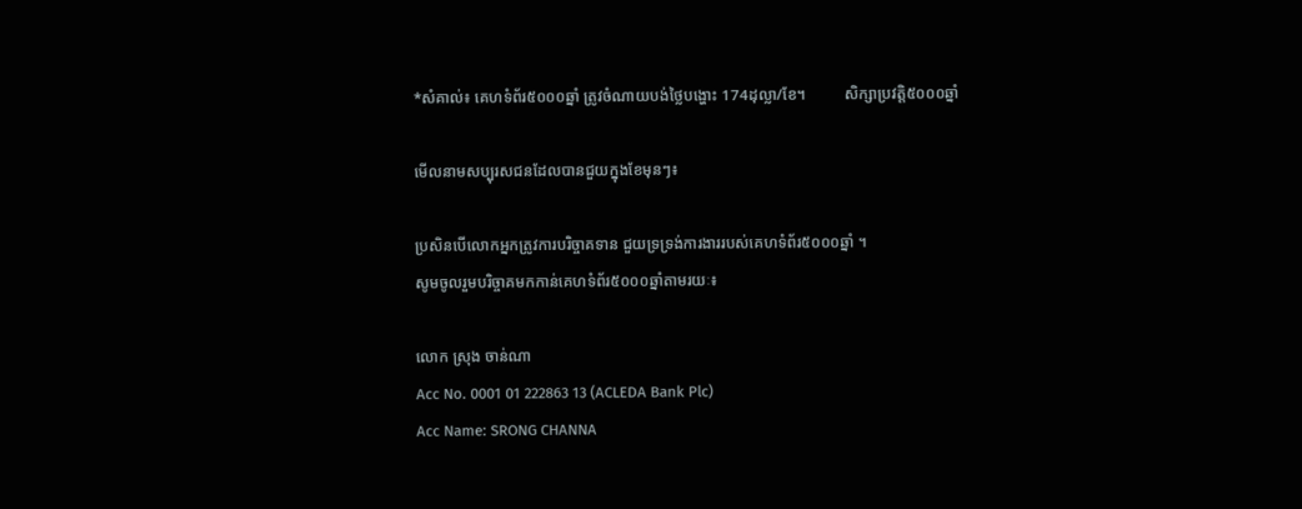*សំគាល់៖ គេហទំព័រ៥០០០ឆ្នាំ ត្រូវចំណាយបង់ថ្លៃបង្ហោះ 174ដុល្លា/ខែ។          សិក្សាប្រវត្តិ៥០០០ឆ្នាំ

មើលនាមសប្បុរសជនដែលបានជួយក្នុងខែមុនៗ៖

ប្រសិនបើលោកអ្នកត្រូវការបរិច្ចាគទាន ជួយទ្រទ្រង់ការងាររបស់គេហទំព័រ៥០០០ឆ្នាំ ។
សូមចូលរួមបរិច្ចាគមកកាន់គេហទំព័រ៥០០០ឆ្នាំតាមរយៈ៖

លោក ស្រុង ចាន់ណា
Acc No. 0001 01 222863 13 (ACLEDA Bank Plc)
Acc Name: SRONG CHANNA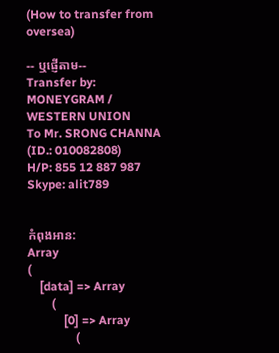(How to transfer from oversea)

-- ឬផ្ញើតាម--
Transfer by: MONEYGRAM / WESTERN UNION
To Mr. SRONG CHANNA (ID.: 010082808)
H/P: 855 12 887 987
Skype: alit789


កំពុងអាន:
Array
(
    [data] => Array
        (
            [0] => Array
                (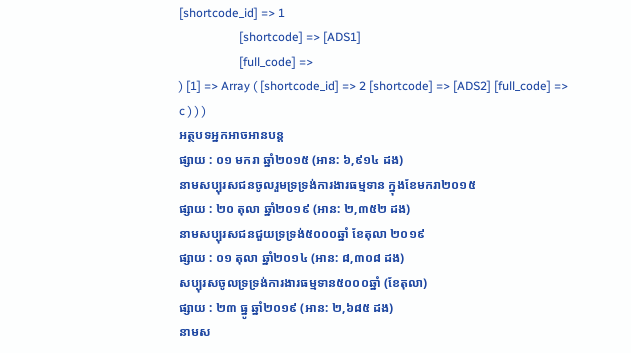[shortcode_id] => 1
                    [shortcode] => [ADS1]
                    [full_code] =>
) [1] => Array ( [shortcode_id] => 2 [shortcode] => [ADS2] [full_code] => c ) ) )
អត្ថបទអ្នកអាចអានបន្ត
ផ្សាយ : ០១ មករា ឆ្នាំ២០១៥ (អាន: ៦,៩១៤ ដង)
នាមសប្បុរសជនចូលរួមទ្រទ្រង់ការងារធម្មទាន ក្នុងខែមករា២០១៥
ផ្សាយ : ២០ តុលា ឆ្នាំ២០១៩ (អាន: ២,៣៥២ ដង)
នាមសប្បុរសជនជួយទ្រទ្រង់៥០០០ឆ្នាំ ខែតុលា ២០១៩
ផ្សាយ : ០១ តុលា ឆ្នាំ២០១៤ (អាន: ៨,៣០៨ ដង)
សប្បុរសចូលទ្រទ្រង់ការងារធម្មទាន៥០០០ឆ្នាំ (ខែតុលា)
ផ្សាយ : ២៣ ធ្នូ ឆ្នាំ២០១៩ (អាន: ២,៦៨៥ ដង)
នាមស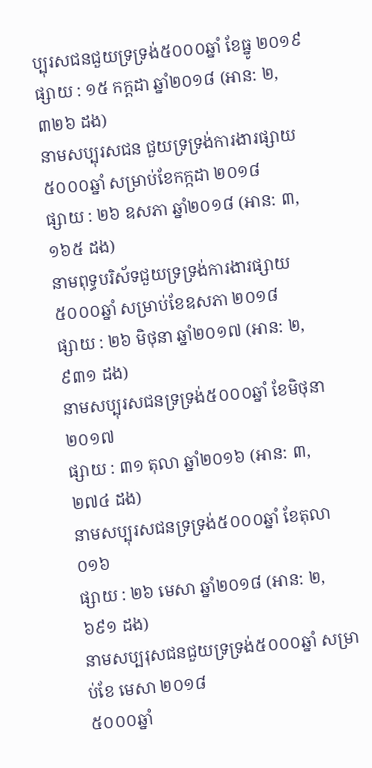ប្បុរសជនជួយទ្រទ្រង់៥០០០ឆ្នាំ ខែធ្នូ ២០១៩
ផ្សាយ : ១៥ កក្តដា ឆ្នាំ២០១៨ (អាន: ២,៣២៦ ដង)
នាមសប្បុរសជន ជួយទ្រទ្រង់ការងារផ្សាយ៥០០០ឆ្នាំ សម្រាប់ខែកក្កដា ២០១៨
ផ្សាយ : ២៦ ឧសភា ឆ្នាំ២០១៨ (អាន: ៣,១៦៥ ដង)
នាមពុទ្ធបរិស័ទជួយទ្រទ្រង់ការងារផ្សាយ៥០០០ឆ្នាំ សម្រាប់ខែឧសភា ២០១៨
ផ្សាយ : ២៦ មិថុនា ឆ្នាំ២០១៧ (អាន: ២,៩៣១ ដង)
នាមសប្បុរសជនទ្រទ្រង់៥០០០ឆ្នាំ ខែមិថុនា ២០១៧
ផ្សាយ : ៣១ តុលា ឆ្នាំ២០១៦ (អាន: ៣,២៧៤ ដង)
នាមសប្បុរសជនទ្រទ្រង់៥០០០ឆ្នាំ ខែតុលា០១៦
ផ្សាយ : ២៦ មេសា ឆ្នាំ២០១៨ (អាន: ២,៦៩១ ដង)
នាមសប្បរុសជនជួយទ្រទ្រង់៥០០០ឆ្នាំ សម្រាប់ខែ មេសា ២០១៨
៥០០០ឆ្នាំ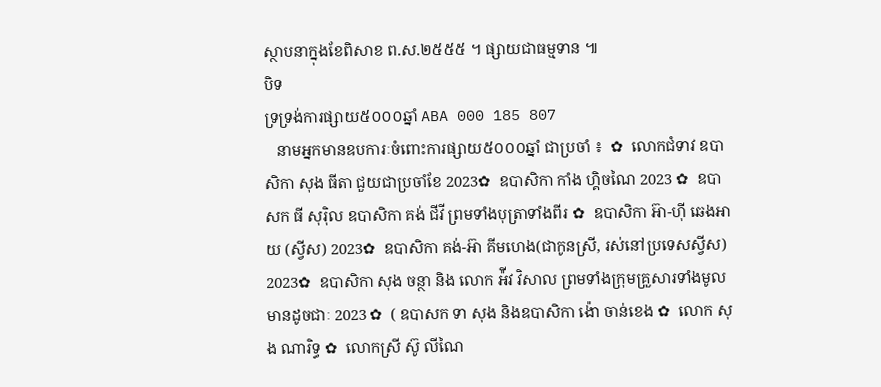ស្ថាបនាក្នុងខែពិសាខ ព.ស.២៥៥៥ ។ ផ្សាយជាធម្មទាន ៕
បិទ
ទ្រទ្រង់ការផ្សាយ៥០០០ឆ្នាំ ABA 000 185 807
   នាមអ្នកមានឧបការៈចំពោះការផ្សាយ៥០០០ឆ្នាំ ជាប្រចាំ ៖  ✿  លោកជំទាវ ឧបាសិកា សុង ធីតា ជួយជាប្រចាំខែ 2023✿  ឧបាសិកា កាំង ហ្គិចណៃ 2023 ✿  ឧបាសក ធី សុរ៉ិល ឧបាសិកា គង់ ជីវី ព្រមទាំងបុត្រាទាំងពីរ ✿  ឧបាសិកា អ៊ា-ហុី ឆេងអាយ (ស្វីស) 2023✿  ឧបាសិកា គង់-អ៊ា គីមហេង(ជាកូនស្រី, រស់នៅប្រទេសស្វីស) 2023✿  ឧបាសិកា សុង ចន្ថា និង លោក អ៉ីវ វិសាល ព្រមទាំងក្រុមគ្រួសារទាំងមូលមានដូចជាៈ 2023 ✿  ( ឧបាសក ទា សុង និងឧបាសិកា ង៉ោ ចាន់ខេង ✿  លោក សុង ណារិទ្ធ ✿  លោកស្រី ស៊ូ លីណៃ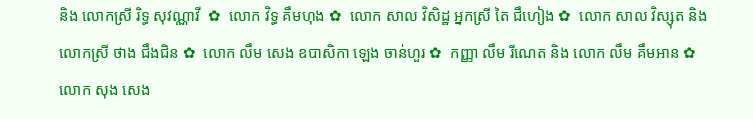និង លោកស្រី រិទ្ធ សុវណ្ណាវី  ✿  លោក វិទ្ធ គឹមហុង ✿  លោក សាល វិសិដ្ឋ អ្នកស្រី តៃ ជឹហៀង ✿  លោក សាល វិស្សុត និង លោកស្រី ថាង ជឹងជិន ✿  លោក លឹម សេង ឧបាសិកា ឡេង ចាន់ហួរ ✿  កញ្ញា លឹម រីណេត និង លោក លឹម គឹមអាន ✿  លោក សុង សេង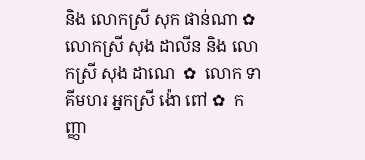និង លោកស្រី សុក ផាន់ណា ✿  លោកស្រី សុង ដាលីន និង លោកស្រី សុង ដាណេ  ✿  លោក ទា គីមហរ អ្នកស្រី ង៉ោ ពៅ ✿  កញ្ញា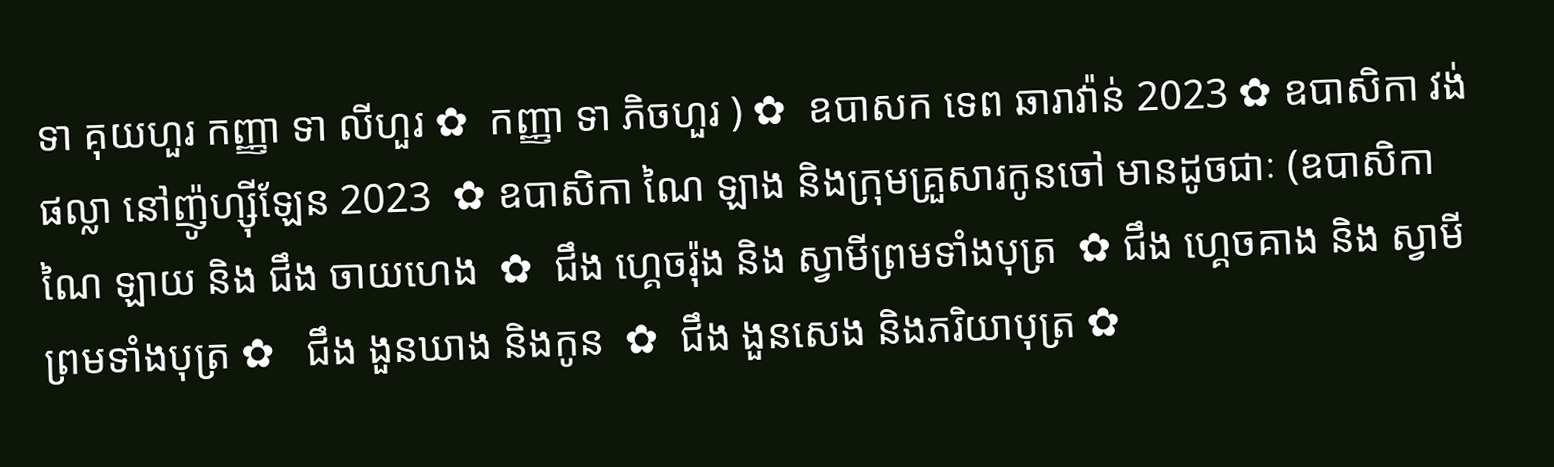ទា គុយហួរ កញ្ញា ទា លីហួរ ✿  កញ្ញា ទា ភិចហួរ ) ✿  ឧបាសក ទេព ឆារាវ៉ាន់ 2023 ✿ ឧបាសិកា វង់ ផល្លា នៅញ៉ូហ្ស៊ីឡែន 2023  ✿ ឧបាសិកា ណៃ ឡាង និងក្រុមគ្រួសារកូនចៅ មានដូចជាៈ (ឧបាសិកា ណៃ ឡាយ និង ជឹង ចាយហេង  ✿  ជឹង ហ្គេចរ៉ុង និង ស្វាមីព្រមទាំងបុត្រ  ✿ ជឹង ហ្គេចគាង និង ស្វាមីព្រមទាំងបុត្រ ✿   ជឹង ងួនឃាង និងកូន  ✿  ជឹង ងួនសេង និងភរិយាបុត្រ ✿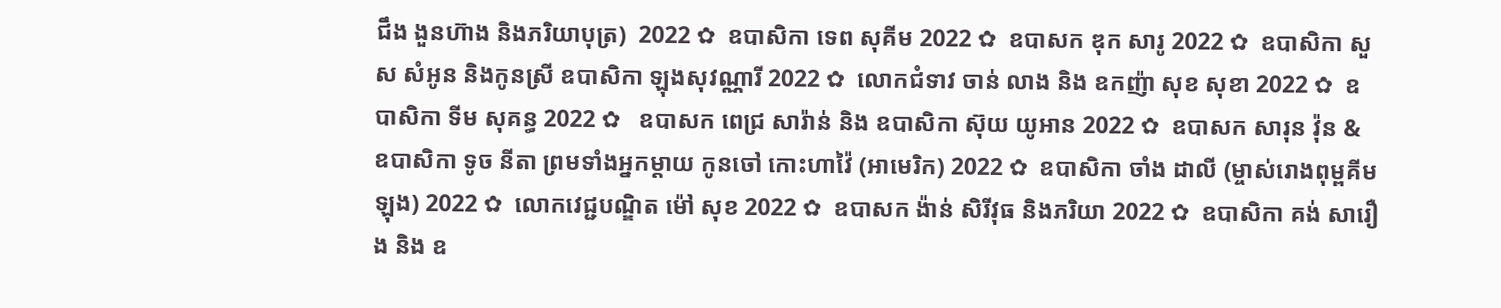ជឹង ងួនហ៊ាង និងភរិយាបុត្រ)  2022 ✿  ឧបាសិកា ទេព សុគីម 2022 ✿  ឧបាសក ឌុក សារូ 2022 ✿  ឧបាសិកា សួស សំអូន និងកូនស្រី ឧបាសិកា ឡុងសុវណ្ណារី 2022 ✿  លោកជំទាវ ចាន់ លាង និង ឧកញ៉ា សុខ សុខា 2022 ✿  ឧបាសិកា ទីម សុគន្ធ 2022 ✿   ឧបាសក ពេជ្រ សារ៉ាន់ និង ឧបាសិកា ស៊ុយ យូអាន 2022 ✿  ឧបាសក សារុន វ៉ុន & ឧបាសិកា ទូច នីតា ព្រមទាំងអ្នកម្តាយ កូនចៅ កោះហាវ៉ៃ (អាមេរិក) 2022 ✿  ឧបាសិកា ចាំង ដាលី (ម្ចាស់រោងពុម្ពគីមឡុង) 2022 ✿  លោកវេជ្ជបណ្ឌិត ម៉ៅ សុខ 2022 ✿  ឧបាសក ង៉ាន់ សិរីវុធ និងភរិយា 2022 ✿  ឧបាសិកា គង់ សារឿង និង ឧ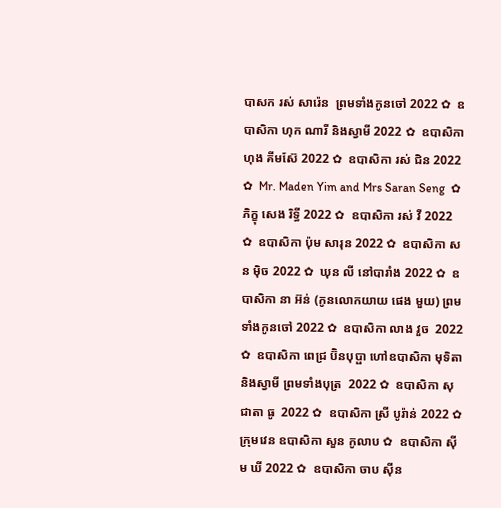បាសក រស់ សារ៉េន  ព្រមទាំងកូនចៅ 2022 ✿  ឧបាសិកា ហុក ណារី និងស្វាមី 2022 ✿  ឧបាសិកា ហុង គីមស៊ែ 2022 ✿  ឧបាសិកា រស់ ជិន 2022 ✿  Mr. Maden Yim and Mrs Saran Seng  ✿  ភិក្ខុ សេង រិទ្ធី 2022 ✿  ឧបាសិកា រស់ វី 2022 ✿  ឧបាសិកា ប៉ុម សារុន 2022 ✿  ឧបាសិកា សន ម៉ិច 2022 ✿  ឃុន លី នៅបារាំង 2022 ✿  ឧបាសិកា នា អ៊ន់ (កូនលោកយាយ ផេង មួយ) ព្រមទាំងកូនចៅ 2022 ✿  ឧបាសិកា លាង វួច  2022 ✿  ឧបាសិកា ពេជ្រ ប៊ិនបុប្ផា ហៅឧបាសិកា មុទិតា និងស្វាមី ព្រមទាំងបុត្រ  2022 ✿  ឧបាសិកា សុជាតា ធូ  2022 ✿  ឧបាសិកា ស្រី បូរ៉ាន់ 2022 ✿  ក្រុមវេន ឧបាសិកា សួន កូលាប ✿  ឧបាសិកា ស៊ីម ឃី 2022 ✿  ឧបាសិកា ចាប ស៊ីន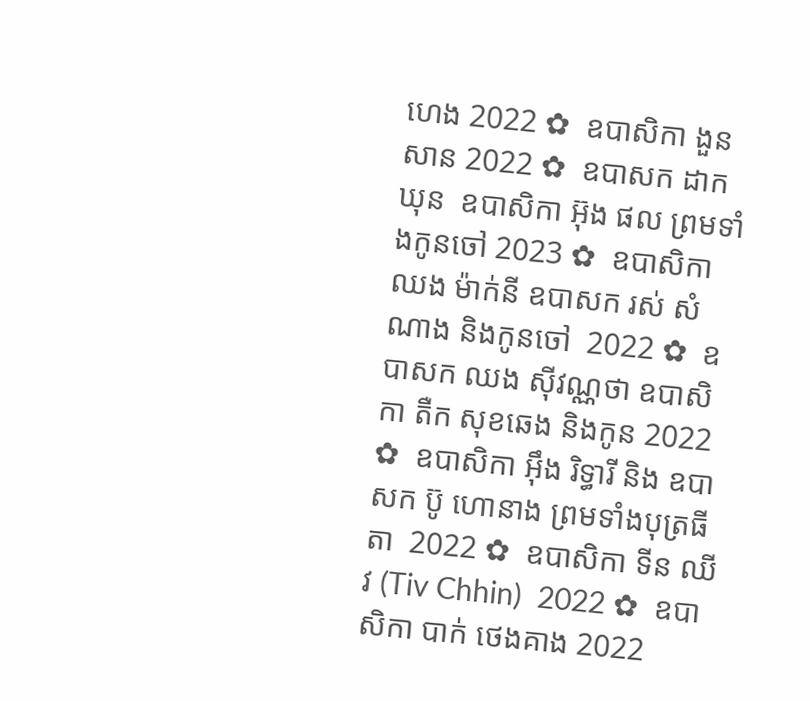ហេង 2022 ✿  ឧបាសិកា ងួន សាន 2022 ✿  ឧបាសក ដាក ឃុន  ឧបាសិកា អ៊ុង ផល ព្រមទាំងកូនចៅ 2023 ✿  ឧបាសិកា ឈង ម៉ាក់នី ឧបាសក រស់ សំណាង និងកូនចៅ  2022 ✿  ឧបាសក ឈង សុីវណ្ណថា ឧបាសិកា តឺក សុខឆេង និងកូន 2022 ✿  ឧបាសិកា អុឹង រិទ្ធារី និង ឧបាសក ប៊ូ ហោនាង ព្រមទាំងបុត្រធីតា  2022 ✿  ឧបាសិកា ទីន ឈីវ (Tiv Chhin)  2022 ✿  ឧបាសិកា បាក់ ថេងគាង 2022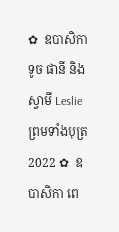✿  ឧបាសិកា ទូច ផានី និង ស្វាមី Leslie ព្រមទាំងបុត្រ  2022 ✿  ឧបាសិកា ពេ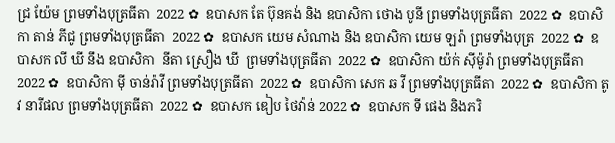ជ្រ យ៉ែម ព្រមទាំងបុត្រធីតា  2022 ✿  ឧបាសក តែ ប៊ុនគង់ និង ឧបាសិកា ថោង បូនី ព្រមទាំងបុត្រធីតា  2022 ✿  ឧបាសិកា តាន់ ភីជូ ព្រមទាំងបុត្រធីតា  2022 ✿  ឧបាសក យេម សំណាង និង ឧបាសិកា យេម ឡរ៉ា ព្រមទាំងបុត្រ  2022 ✿  ឧបាសក លី ឃី នឹង ឧបាសិកា  នីតា ស្រឿង ឃី  ព្រមទាំងបុត្រធីតា  2022 ✿  ឧបាសិកា យ៉ក់ សុីម៉ូរ៉ា ព្រមទាំងបុត្រធីតា  2022 ✿  ឧបាសិកា មុី ចាន់រ៉ាវី ព្រមទាំងបុត្រធីតា  2022 ✿  ឧបាសិកា សេក ឆ វី ព្រមទាំងបុត្រធីតា  2022 ✿  ឧបាសិកា តូវ នារីផល ព្រមទាំងបុត្រធីតា  2022 ✿  ឧបាសក ឌៀប ថៃវ៉ាន់ 2022 ✿  ឧបាសក ទី ផេង និងភរិ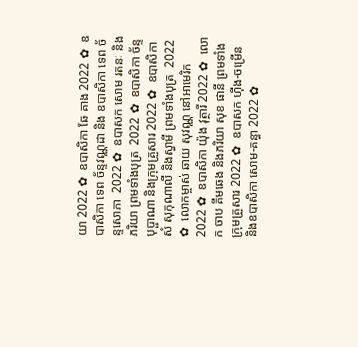យា 2022 ✿  ឧបាសិកា ឆែ គាង 2022 ✿  ឧបាសិកា ទេព ច័ន្ទវណ្ណដា និង ឧបាសិកា ទេព ច័ន្ទសោភា  2022 ✿  ឧបាសក សោម រតនៈ និងភរិយា ព្រមទាំងបុត្រ  2022 ✿  ឧបាសិកា ច័ន្ទ បុប្ផាណា និងក្រុមគ្រួសារ 2022 ✿  ឧបាសិកា សំ សុកុណាលី និងស្វាមី ព្រមទាំងបុត្រ  2022 ✿  លោកម្ចាស់ ឆាយ សុវណ្ណ នៅអាមេរិក 2022 ✿  ឧបាសិកា យ៉ុង វុត្ថារី 2022 ✿  លោក ចាប គឹមឆេង និងភរិយា សុខ ផានី ព្រមទាំងក្រុមគ្រួសារ 2022 ✿  ឧបាសក ហ៊ីង-ចម្រើន និងឧបាសិកា សោម-គន្ធា 2022 ✿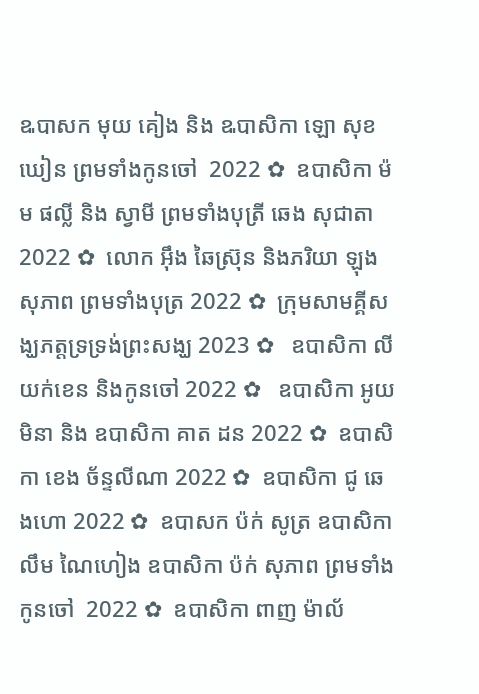ឩបាសក មុយ គៀង និង ឩបាសិកា ឡោ សុខឃៀន ព្រមទាំងកូនចៅ  2022 ✿  ឧបាសិកា ម៉ម ផល្លី និង ស្វាមី ព្រមទាំងបុត្រី ឆេង សុជាតា 2022 ✿  លោក អ៊ឹង ឆៃស្រ៊ុន និងភរិយា ឡុង សុភាព ព្រមទាំងបុត្រ 2022 ✿  ក្រុមសាមគ្គីសង្ឃភត្តទ្រទ្រង់ព្រះសង្ឃ 2023 ✿   ឧបាសិកា លី យក់ខេន និងកូនចៅ 2022 ✿   ឧបាសិកា អូយ មិនា និង ឧបាសិកា គាត ដន 2022 ✿  ឧបាសិកា ខេង ច័ន្ទលីណា 2022 ✿  ឧបាសិកា ជូ ឆេងហោ 2022 ✿  ឧបាសក ប៉ក់ សូត្រ ឧបាសិកា លឹម ណៃហៀង ឧបាសិកា ប៉ក់ សុភាព ព្រមទាំងកូនចៅ  2022 ✿  ឧបាសិកា ពាញ ម៉ាល័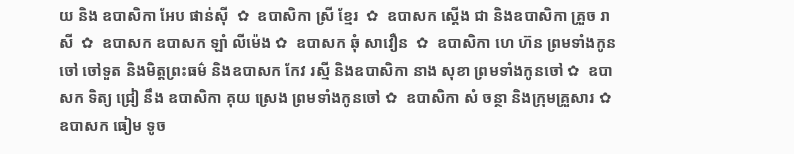យ និង ឧបាសិកា អែប ផាន់ស៊ី  ✿  ឧបាសិកា ស្រី ខ្មែរ  ✿  ឧបាសក ស្តើង ជា និងឧបាសិកា គ្រួច រាសី  ✿  ឧបាសក ឧបាសក ឡាំ លីម៉េង ✿  ឧបាសក ឆុំ សាវឿន  ✿  ឧបាសិកា ហេ ហ៊ន ព្រមទាំងកូនចៅ ចៅទួត និងមិត្តព្រះធម៌ និងឧបាសក កែវ រស្មី និងឧបាសិកា នាង សុខា ព្រមទាំងកូនចៅ ✿  ឧបាសក ទិត្យ ជ្រៀ នឹង ឧបាសិកា គុយ ស្រេង ព្រមទាំងកូនចៅ ✿  ឧបាសិកា សំ ចន្ថា និងក្រុមគ្រួសារ ✿  ឧបាសក ធៀម ទូច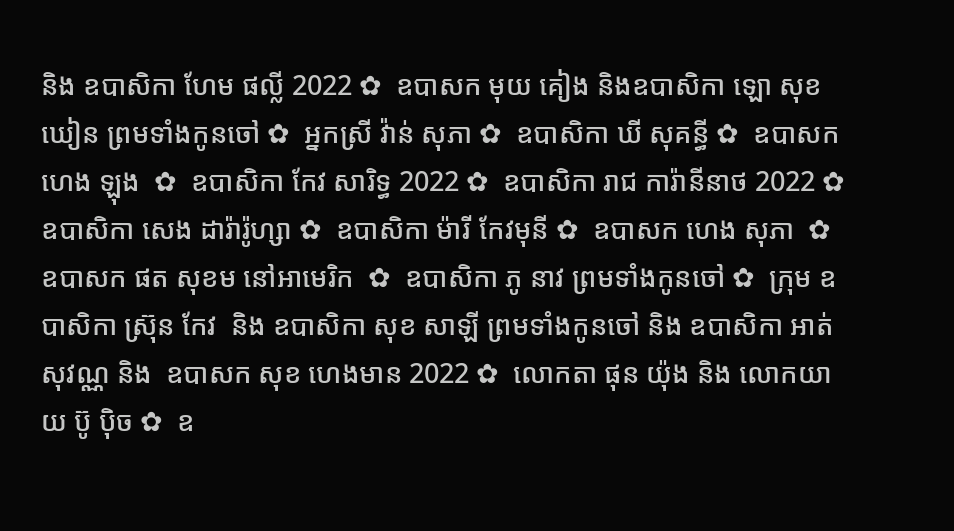និង ឧបាសិកា ហែម ផល្លី 2022 ✿  ឧបាសក មុយ គៀង និងឧបាសិកា ឡោ សុខឃៀន ព្រមទាំងកូនចៅ ✿  អ្នកស្រី វ៉ាន់ សុភា ✿  ឧបាសិកា ឃី សុគន្ធី ✿  ឧបាសក ហេង ឡុង  ✿  ឧបាសិកា កែវ សារិទ្ធ 2022 ✿  ឧបាសិកា រាជ ការ៉ានីនាថ 2022 ✿  ឧបាសិកា សេង ដារ៉ារ៉ូហ្សា ✿  ឧបាសិកា ម៉ារី កែវមុនី ✿  ឧបាសក ហេង សុភា  ✿  ឧបាសក ផត សុខម នៅអាមេរិក  ✿  ឧបាសិកា ភូ នាវ ព្រមទាំងកូនចៅ ✿  ក្រុម ឧបាសិកា ស្រ៊ុន កែវ  និង ឧបាសិកា សុខ សាឡី ព្រមទាំងកូនចៅ និង ឧបាសិកា អាត់ សុវណ្ណ និង  ឧបាសក សុខ ហេងមាន 2022 ✿  លោកតា ផុន យ៉ុង និង លោកយាយ ប៊ូ ប៉ិច ✿  ឧ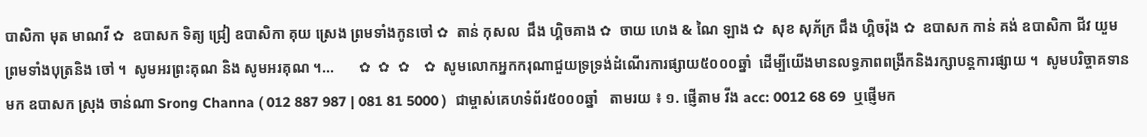បាសិកា មុត មាណវី ✿  ឧបាសក ទិត្យ ជ្រៀ ឧបាសិកា គុយ ស្រេង ព្រមទាំងកូនចៅ ✿  តាន់ កុសល  ជឹង ហ្គិចគាង ✿  ចាយ ហេង & ណៃ ឡាង ✿  សុខ សុភ័ក្រ ជឹង ហ្គិចរ៉ុង ✿  ឧបាសក កាន់ គង់ ឧបាសិកា ជីវ យួម ព្រមទាំងបុត្រនិង ចៅ ។  សូមអរព្រះគុណ និង សូមអរគុណ ។...       ✿  ✿  ✿    ✿  សូមលោកអ្នកករុណាជួយទ្រទ្រង់ដំណើរការផ្សាយ៥០០០ឆ្នាំ  ដើម្បីយើងមានលទ្ធភាពពង្រីកនិងរក្សាបន្តការផ្សាយ ។  សូមបរិច្ចាគទានមក ឧបាសក ស្រុង ចាន់ណា Srong Channa ( 012 887 987 | 081 81 5000 )  ជាម្ចាស់គេហទំព័រ៥០០០ឆ្នាំ   តាមរយ ៖ ១. ផ្ញើតាម វីង acc: 0012 68 69  ឬផ្ញើមក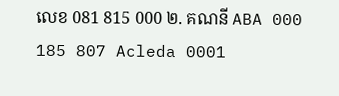លេខ 081 815 000 ២. គណនី ABA 000 185 807 Acleda 0001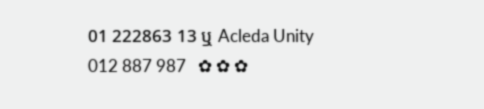01 222863 13 ឬ Acleda Unity 012 887 987   ✿ ✿ ✿